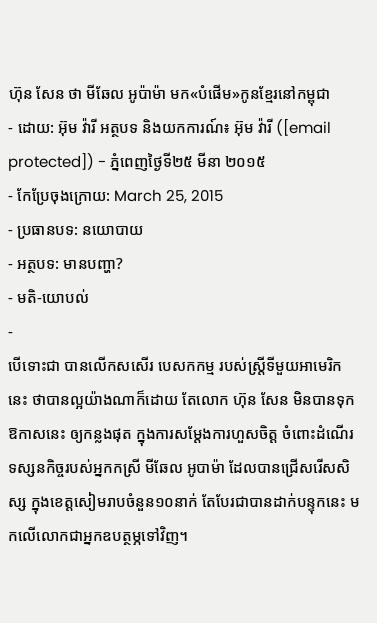ហ៊ុន សែន ថា មីឆែល អូប៉ាម៉ា មក«បំផើម»កូនខ្មែរនៅកម្ពុជា
- ដោយ: អ៊ុម វ៉ារី អត្ថបទ និងយកការណ៍៖ អ៊ុម វ៉ារី ([email protected]) - ភ្នំពេញថ្ងៃទី២៥ មីនា ២០១៥
- កែប្រែចុងក្រោយ: March 25, 2015
- ប្រធានបទ: នយោបាយ
- អត្ថបទ: មានបញ្ហា?
- មតិ-យោបល់
-
បើទោះជា បានលើកសសើរ បេសកកម្ម របស់ស្ត្រីទីមួយអាមេរិកនេះ ថាបានល្អយ៉ាងណាក៏ដោយ តែលោក ហ៊ុន សែន មិនបានទុកឱកាសនេះ ឲ្យកន្លងផុត ក្នុងការសម្ដែងការហួសចិត្ត ចំពោះដំណើរទស្សនកិច្ចរបស់អ្នកកស្រី មីឆែល អូបាម៉ា ដែលបានជ្រើសរើសសិស្ស ក្នុងខេត្តសៀមរាបចំនួន១០នាក់ តែបែរជាបានដាក់បន្ទុកនេះ មកលើលោកជាអ្នកឧបត្ថម្ភទៅវិញ។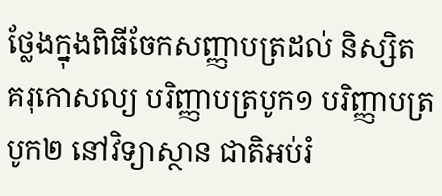ថ្លែងក្នុងពិធីចែកសញ្ញាបត្រដល់ និស្សិត គរុកោសល្យ បរិញ្ញាបត្របូក១ បរិញ្ញាបត្របូក២ នៅវិទ្យាស្ថាន ជាតិអប់រំ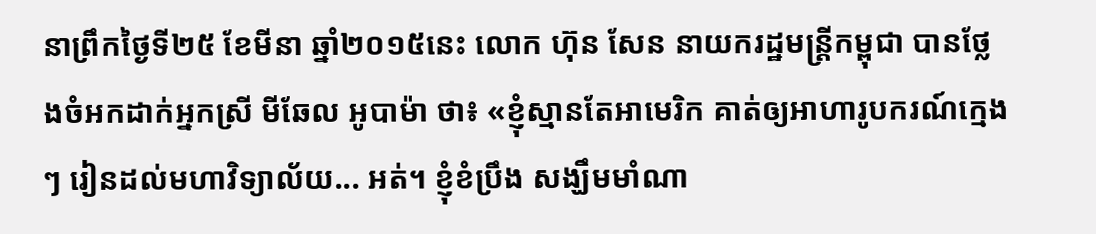នាព្រឹកថ្ងៃទី២៥ ខែមីនា ឆ្នាំ២០១៥នេះ លោក ហ៊ុន សែន នាយករដ្ឋមន្រ្តីកម្ពុជា បានថ្លែងចំអកដាក់អ្នកស្រី មីឆែល អូបាម៉ា ថា៖ «ខ្ញុំស្មានតែអាមេរិក គាត់ឲ្យអាហារូបករណ៍ក្មេងៗ រៀនដល់មហាវិទ្យាល័យ... អត់។ ខ្ញុំខំប្រឹង សង្ឃឹមមាំណា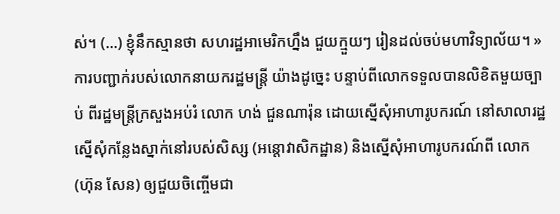ស់។ (…) ខ្ញុំនឹកស្មានថា សហរដ្ឋអាមេរិកហ្នឹង ជួយក្មួយៗ រៀនដល់ចប់មហាវិទ្យាល័យ។ »
ការបញ្ជាក់របស់លោកនាយករដ្ឋមន្រ្តី យ៉ាងដូច្នេះ បន្ទាប់ពីលោកទទួលបានលិខិតមួយច្បាប់ ពីរដ្ឋមន្រ្តីក្រសួងអប់រំ លោក ហង់ ជួនណារ៉ុន ដោយស្នើសុំអាហារូបករណ៍ នៅសាលារដ្ឋ ស្នើសុំកន្លែងស្នាក់នៅរបស់សិស្ស (អន្តោវាសិកដ្ឋាន) និងស្នើសុំអាហារូបករណ៍ពី លោក (ហ៊ុន សែន) ឲ្យជួយចិញ្ចើមជា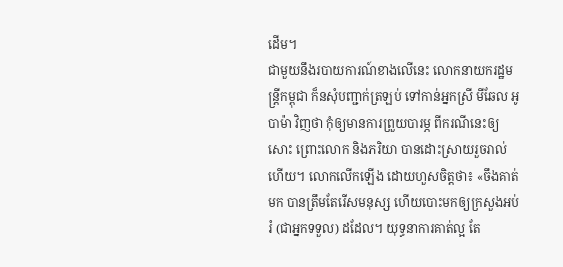ដើម។
ជាមួយនឹងរបាយការណ៍ខាងលើនេះ លោកនាយករដ្ឋមន្រ្តីកម្ពុជា ក៏នសុំបញ្ជាក់ត្រឡប់ ទៅកាន់អ្នកស្រី មីឆែល អូបាម៉ា វិញថា កុំឲ្យមានការព្រួយបារម្ភ ពីករណីនេះឲ្យសោះ ព្រោះលោក និងភរិយា បានដោះស្រាយរួចរាល់ហើយ។ លោកលើកឡើង ដោយហួសចិត្តថា៖ «ចឹងគាត់មក បានត្រឹមតែរើសមនុស្ស ហើយបោះមកឲ្យក្រសួងអប់រំ (ជាអ្នកទទួល) ដដែល។ យុទ្ធនាការគាត់ល្អ តែ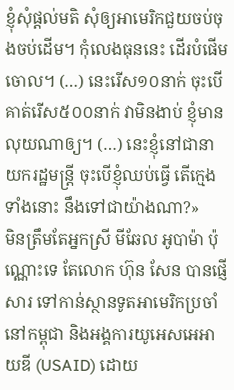ខ្ញុំសុំផ្តល់មតិ សុំឲ្យអាមេរិកជួយចប់ចុងចប់ដើម។ កុំលេងធុននេះ ដើរបំផើមចោល។ (…) នេះរើស១០នាក់ ចុះបើគាត់រើស៥០០នាក់ វាមិនងាប់ ខ្ញុំមានលុយណាឲ្យ។ (…) នេះខ្ញុំនៅជានាយករដ្ឋមន្រ្តី ចុះបើខ្ញុំឈប់ធ្វើ តើក្មេងទាំងនោះ នឹងទៅជាយ៉ាងណា?»
មិនត្រឹមតែអ្នកស្រី មីឆែល អូបាម៉ា ប៉ុណ្ណោះទេ តែលោក ហ៊ុន សែន បានផ្ញើសារ ទៅកាន់ស្ថានទូតអាមេរិកប្រចាំនៅកម្ពុជា និងអង្គការយូអេសអេអាយឌី (USAID) ដោយ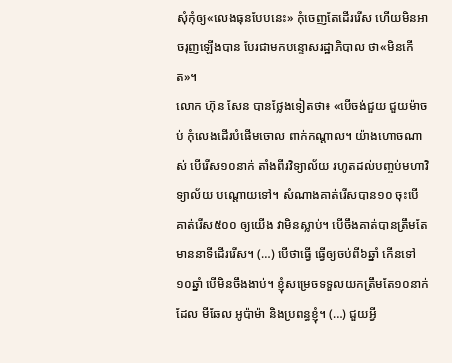សុំកុំឲ្យ«លេងធុនបែបនេះ» កុំចេញតែដើររើស ហើយមិនអាចរុញឡើងបាន បែរជាមកបន្ទោសរដ្ឋាភិបាល ថា«មិនកើត»។
លោក ហ៊ុន សែន បានថ្លែងទៀតថា៖ «បើចង់ជួយ ជួយម៉ាចប់ កុំលេងដើរបំផើមចោល ពាក់កណ្តាល។ យ៉ាងហោចណាស់ បើរើស១០នាក់ តាំងពីរវិទ្យាល័យ រហូតដល់បញ្ចប់មហាវិទ្យាល័យ បណ្តោយទៅ។ សំណាងគាត់រើសបាន១០ ចុះបើគាត់រើស៥០០ ឲ្យយើង វាមិនស្លាប់។ បើចឹងគាត់បានត្រឹមតែមាននាទីដើររើស។ (…) បើថាធ្វើ ធ្វើឲ្យចប់ពី៦ឆ្នាំ កើនទៅ១០ឆ្នាំ បើមិនចឹងងាប់។ ខ្ញុំសម្រេចទទួលយកត្រឹមតែ១០នាក់ ដែល មីឆែល អូប៉ាម៉ា និងប្រពន្ធខ្ញុំ។ (…) ជួយអ្វី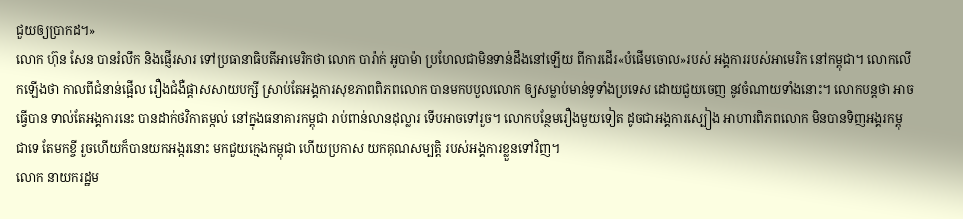ជួយឲ្យប្រាកដ។»
លោក ហ៊ុន សែន បានរំលឹក និងផ្ញើរសារ ទៅប្រធានាធិបតីអាមេរិកថា លោក បារ៉ាក់ អូបាម៉ា ប្រហែលជាមិនទាន់ដឹងនៅឡើយ ពីការដើរ«បំផើមចោល»របស់ អង្គការរបស់អាមេរិក នៅកម្ពុជា។ លោកលើកឡើងថា កាលពីជំនាន់ផ្អើល រឿងជំងឺផ្តាសសាយបក្សី ស្រាប់តែអង្គការសុខភាពពិភពលោក បានមកបបួលលោក ឲ្យសម្លាប់មាន់ទូទាំងប្រទេស ដោយជួយចេញ នូវចំណាយទាំងនោះ។ លោកបន្តថា អាចធ្វើបាន ទាល់តែអង្គការនេះ បានដាក់ថវិកាតម្កល់ នៅក្នុងធនាគារកម្ពុជា រាប់ពាន់លានដុល្លារ ទើបអាចទៅរួច។ លោកបន្ថែមរឿងមួយទៀត ដូចជាអង្គការស្បៀង អាហារពិភពលោក មិនបានទិញអង្គរកម្ពុជាទេ តែមកខ្ចី រួចហើយក៏បានយកអង្ករនោះ មកជួយក្មេងកម្ពុជា ហើយប្រកាស យកគុណសម្បត្តិ របស់អង្គការខ្លួនទៅវិញ។
លោក នាយករដ្ឋម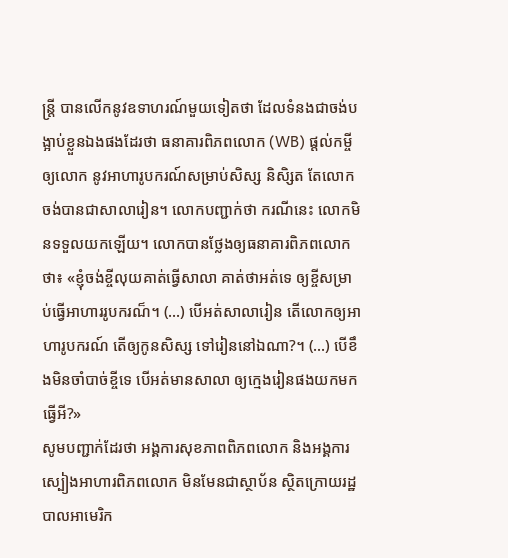ន្រ្តី បានលើកនូវឧទាហរណ៍មួយទៀតថា ដែលទំនងជាចង់បង្អាប់ខ្លួនឯងផងដែរថា ធនាគារពិភពលោក (WB) ផ្តល់កម្ចីឲ្យលោក នូវអាហារូបករណ៍សម្រាប់សិស្ស និសិ្សត តែលោកចង់បានជាសាលារៀន។ លោកបញ្ជាក់ថា ករណីនេះ លោកមិនទទួលយកឡើយ។ លោកបានថ្លែងឲ្យធនាគារពិភពលោកថា៖ «ខ្ញុំចង់ខ្ចីលុយគាត់ធ្វើសាលា គាត់ថាអត់ទេ ឲ្យខ្ចីសម្រាប់ធ្វើអាហាររូបករណ៏។ (…) បើអត់សាលារៀន តើលោកឲ្យអាហារូបករណ៍ តើឲ្យកូនសិស្ស ទៅរៀននៅឯណា?។ (…) បើខឹងមិនចាំបាច់ខ្ចីទេ បើអត់មានសាលា ឲ្យក្មេងរៀនផងយកមកធ្វើអី?»
សូមបញ្ជាក់ដែរថា អង្គការសុខភាពពិភពលោក និងអង្គការស្បៀងអាហារពិភពលោក មិនមែនជាស្ថាប័ន ស្ថិតក្រោយរដ្ឋបាលអាមេរិក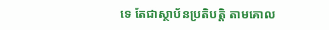ទេ តែជាស្ថាប័នប្រតិបត្តិ តាមគោល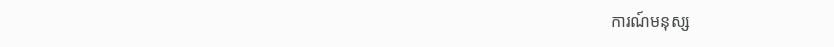ការណ៍មនុស្ស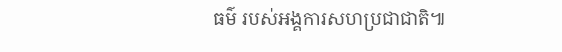ធម៌ របស់អង្គការសហប្រជាជាតិ៕